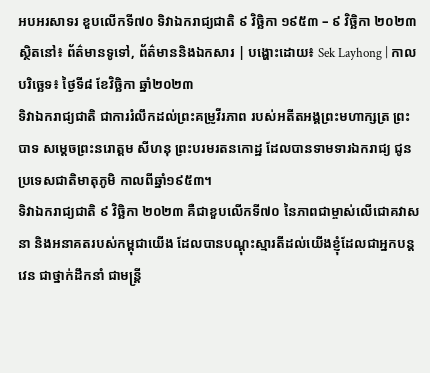អបអរសាទរ ខួបលើកទី៧០ ទិវាឯករាជ្យជាតិ ៩ វិច្ឆិកា ១៩៥៣ – ៩ វិច្ឆិកា ២០២៣
ស្ថិតនៅ៖ ព័ត៌មានទូទៅ, ព័ត៌មាននិងឯកសារ | បង្ហោះដោយ៖ Sek Layhong | កាលបរិច្ឆេទ៖ ថ្ងៃទី៨ ខែវិច្ឆិកា ឆ្នាំ២០២៣
ទិវាឯករាជ្យជាតិ ជាការរំលឹកដល់ព្រះគម្រូវីរភាព របស់អតីតអង្គព្រះមហាក្សត្រ ព្រះបាទ សម្តេចព្រះនរោត្តម សីហនុ ព្រះបរមរតនកោដ្ឋ ដែលបានទាមទារឯករាជ្យ ជូនប្រទេសជាតិមាតុភូមិ កាលពីឆ្នាំ១៩៥៣។
ទិវាឯករាជ្យជាតិ ៩ វិច្ឆិកា ២០២៣ គឺជាខួបលើកទី៧០ នៃភាពជាម្ចាស់លើជោគវាសនា និងអនាគតរបស់កម្ពុជាយើង ដែលបានបណ្តុះស្មារតីដល់យើងខ្ញុំដែលជាអ្នកបន្តវេន ជាថ្នាក់ដឹកនាំ ជាមន្ត្រី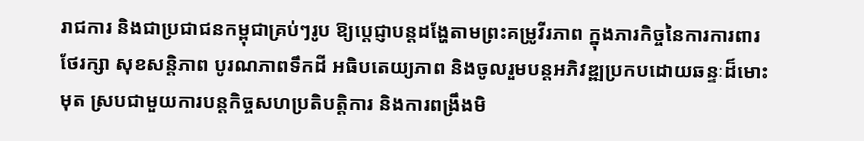រាជការ និងជាប្រជាជនកម្ពុជាគ្រប់ៗរូប ឱ្យប្តេជ្ញាបន្តដង្ហែតាមព្រះគម្រូវីរភាព ក្នុងភារកិច្ចនៃការការពារ ថែរក្សា សុខសន្តិភាព បូរណភាពទឹកដី អធិបតេយ្យភាព និងចូលរួមបន្តអភិវឌ្ឍប្រកបដោយឆន្ទៈដ៏មោះមុត ស្របជាមួយការបន្តកិច្ចសហប្រតិបត្តិការ និងការពង្រឹងមិ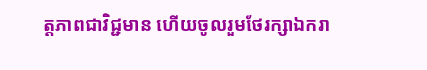ត្តភាពជាវិជ្ជមាន ហើយចូលរួមថែរក្សាឯករា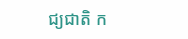ជ្យជាតិ ក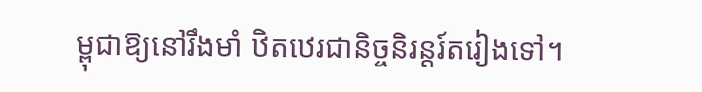ម្ពុជាឱ្យនៅរឹងមាំ ឋិតឋេរជានិច្ចនិរន្តរ៍តរៀងទៅ។